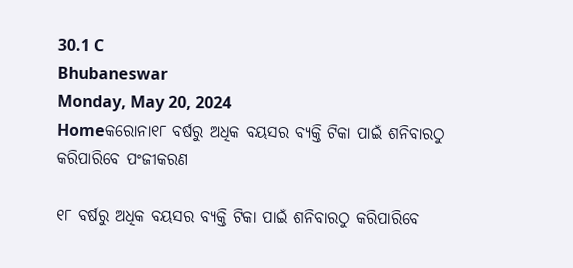30.1 C
Bhubaneswar
Monday, May 20, 2024
Homeକରୋନା୧୮ ବର୍ଷରୁ ଅଧିକ ବୟସର ବ୍ୟକ୍ତି ଟିକା ପାଇଁ ଶନିବାରଠୁ କରିପାରିବେ ପଂଜୀକରଣ

୧୮ ବର୍ଷରୁ ଅଧିକ ବୟସର ବ୍ୟକ୍ତି ଟିକା ପାଇଁ ଶନିବାରଠୁ କରିପାରିବେ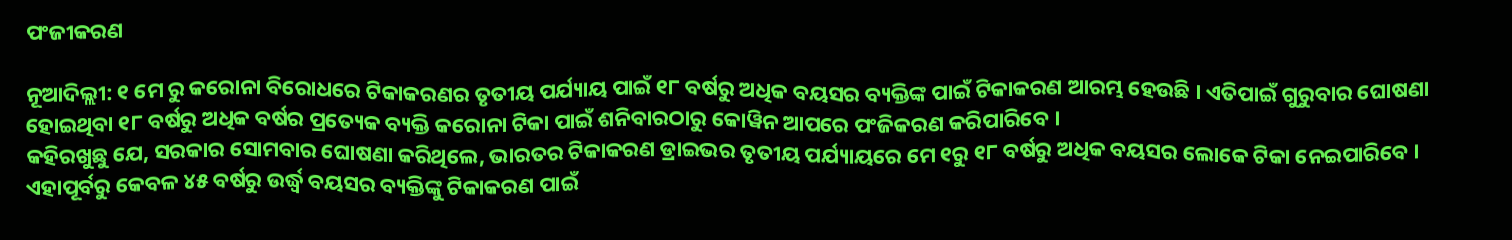ପଂଜୀକରଣ

ନୂଆଦିଲ୍ଲୀ: ୧ ମେ ରୁ କରୋନା ବିରୋଧରେ ଟିକାକରଣର ତୃତୀୟ ପର୍ଯ୍ୟାୟ ପାଇଁ ୧୮ ବର୍ଷରୁ ଅଧିକ ବୟସର ବ୍ୟକ୍ତିଙ୍କ ପାଇଁ ଟିକାକରଣ ଆରମ୍ଭ ହେଉଛି । ଏତିପାଇଁ ଗୁରୁବାର ଘୋଷଣା ହୋଇଥିବା ୧୮ ବର୍ଷରୁ ଅଧିକ ବର୍ଷର ପ୍ରତ୍ୟେକ ବ୍ୟକ୍ତି କରୋନା ଟିକା ପାଇଁ ଶନିବାରଠାରୁ କୋୱିନ ଆପରେ ପଂଜିକରଣ କରିପାରିବେ ।
କହିରଖୁଛୁ ଯେ, ସରକାର ସୋମବାର ଘୋଷଣା କରିଥିଲେ, ଭାରତର ଟିକାକରଣ ଡ୍ରାଇଭର ତୃତୀୟ ପର୍ଯ୍ୟାୟରେ ମେ ୧ରୁ ୧୮ ବର୍ଷରୁ ଅଧିକ ବୟସର ଲୋକେ ଟିକା ନେଇପାରିବେ । ଏହାପୂର୍ବରୁ କେବଳ ୪୫ ବର୍ଷରୁ ଉର୍ଦ୍ଧ୍ୱ ବୟସର ବ୍ୟକ୍ତିଙ୍କୁ ଟିକାକରଣ ପାଇଁ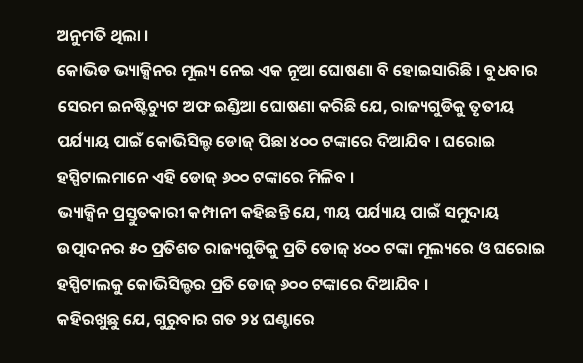ଅନୁମତି ଥିଲା ।
କୋଭିଡ ଭ୍ୟାକ୍ସିନର ମୂଲ୍ୟ ନେଇ ଏକ ନୂଆ ଘୋଷଣା ବି ହୋଇସାରିଛି । ବୁଧବାର ସେରମ ଇନଷ୍ଟିଚ୍ୟୁଟ ଅଫ ଇଣ୍ଡିଆ ଘୋଷଣା କରିଛି ଯେ, ରାଜ୍ୟଗୁଡିକୁ ତୃତୀୟ ପର୍ଯ୍ୟାୟ ପାଇଁ କୋଭିସିଲ୍ଡ ଡୋଜ୍ ପିଛା ୪୦୦ ଟଙ୍କାରେ ଦିଆଯିବ । ଘରୋଇ ହସ୍ପିଟାଲମାନେ ଏହି ଡୋଜ୍ ୬୦୦ ଟଙ୍କାରେ ମିଳିବ ।
ଭ୍ୟାକ୍ସିନ ପ୍ରସ୍ତୁତକାରୀ କମ୍ପାନୀ କହିଛନ୍ତି ଯେ, ୩ୟ ପର୍ଯ୍ୟାୟ ପାଇଁ ସମୁଦାୟ ଉତ୍ପାଦନର ୫୦ ପ୍ରତିଶତ ରାଜ୍ୟଗୁଡିକୁ ପ୍ରତି ଡୋଜ୍ ୪୦୦ ଟଙ୍କା ମୂଲ୍ୟରେ ଓ ଘରୋଇ ହସ୍ପିଟାଲକୁ କୋଭିସିଲ୍ଡର ପ୍ରତି ଡୋଜ୍ ୬୦୦ ଟଙ୍କାରେ ଦିଆଯିବ ।
କହିରଖୁଛୁ ଯେ, ଗୁରୁବାର ଗତ ୨୪ ଘଣ୍ଟାରେ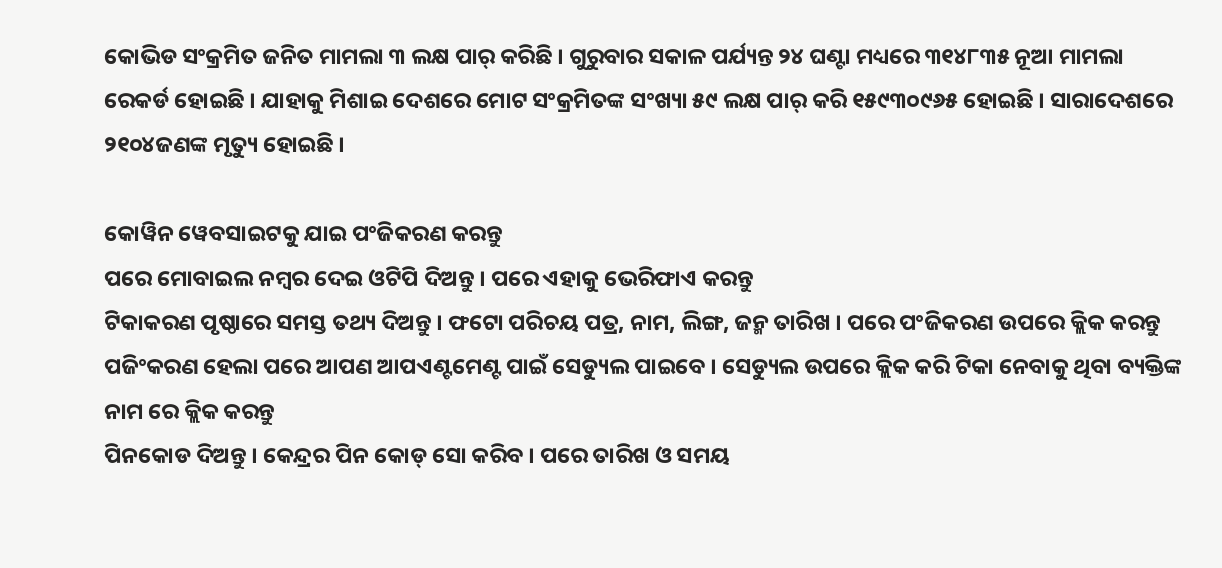କୋଭିଡ ସଂକ୍ରମିତ ଜନିତ ମାମଲା ୩ ଲକ୍ଷ ପାର୍ କରିଛି । ଗୁରୁବାର ସକାଳ ପର୍ଯ୍ୟନ୍ତ ୨୪ ଘଣ୍ଟା ମଧ୍ୟରେ ୩୧୪୮୩୫ ନୂଆ ମାମଲା ରେକର୍ଡ ହୋଇଛି । ଯାହାକୁ ମିଶାଇ ଦେଶରେ ମୋଟ ସଂକ୍ରମିତଙ୍କ ସଂଖ୍ୟା ୫୯ ଲକ୍ଷ ପାର୍ କରି ୧୫୯୩୦୯୬୫ ହୋଇଛି । ସାରାଦେଶରେ ୨୧୦୪ଜଣଙ୍କ ମୃତ୍ୟୁ ହୋଇଛି ।

କୋୱିନ ୱେବସାଇଟକୁ ଯାଇ ପଂଜିକରଣ କରନ୍ତୁ
ପରେ ମୋବାଇଲ ନମ୍ବର ଦେଇ ଓଟିପି ଦିଅନ୍ତୁ । ପରେ ଏହାକୁ ଭେରିଫାଏ କରନ୍ତୁ
ଟିକାକରଣ ପୃଷ୍ଠାରେ ସମସ୍ତ ତଥ୍ୟ ଦିଅନ୍ତୁ । ଫଟୋ ପରିଚୟ ପତ୍ର, ନାମ, ଲିଙ୍ଗ, ଜନ୍ମ ତାରିଖ । ପରେ ପଂଜିକରଣ ଉପରେ କ୍ଲିକ କରନ୍ତୁ
ପଜିଂକରଣ ହେଲା ପରେ ଆପଣ ଆପଏଣ୍ଟମେଣ୍ଟ ପାଇଁ ସେଡ୍ୟୁଲ ପାଇବେ । ସେଡ୍ୟୁଲ ଉପରେ କ୍ଲିକ କରି ଟିକା ନେବାକୁ ଥିବା ବ୍ୟକ୍ତିଙ୍କ ନାମ ରେ କ୍ଲିକ କରନ୍ତୁ
ପିନକୋଡ ଦିଅନ୍ତୁ । କେନ୍ଦ୍ରର ପିନ କୋଡ୍ ସୋ କରିବ । ପରେ ତାରିଖ ଓ ସମୟ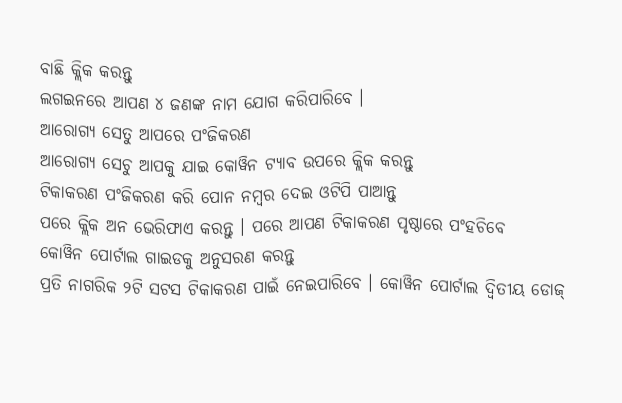ବାଛି କ୍ଲିକ କରନ୍ତୁ
ଲଗଇନରେ ଆପଣ ୪ ଜଣଙ୍କ ନାମ ଯୋଗ କରିପାରିବେ ।
ଆରୋଗ୍ୟ ସେତୁ ଆପରେ ପଂଜିକରଣ
ଆରୋଗ୍ୟ ସେଚୁ ଆପକୁ ଯାଇ କୋୱିନ ଟ୍ୟାବ ଉପରେ କ୍ଲିକ କରନ୍ତୁ
ଟିକାକରଣ ପଂଜିକରଣ କରି ପୋନ ନମ୍ବର ଦେଇ ଓଟିପି ପାଆନ୍ତୁ
ପରେ କ୍ଲିକ ଅନ ଭେରିଫାଏ କରନ୍ତୁ । ପରେ ଆପଣ ଟିକାକରଣ ପୃଷ୍ଠାରେ ପଂହଚିବେ
କୋୱିନ ପୋର୍ଟାଲ ଗାଇଡକୁ ଅନୁସରଣ କରନ୍ତୁ
ପ୍ରତି ନାଗରିକ ୨ଟି ସଟସ ଟିକାକରଣ ପାଇଁ ନେଇପାରିବେ । କୋୱିନ ପୋର୍ଟାଲ ଦ୍ୱିତୀୟ ଡୋଜ୍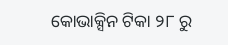କୋଭାକ୍ସିନ ଟିକା ୨୮ ରୁ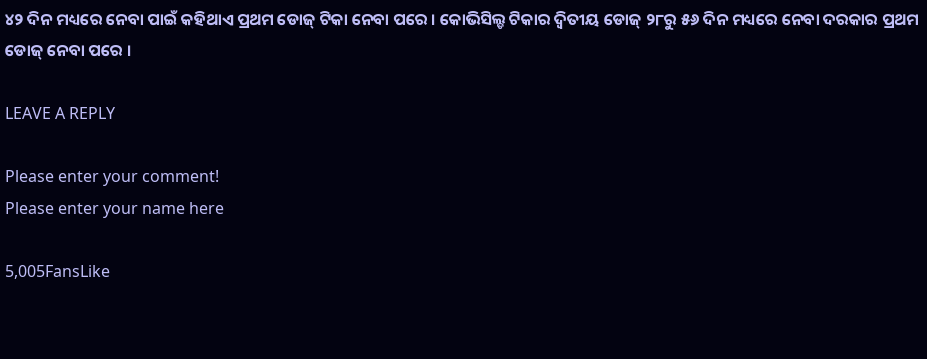୪୨ ଦିନ ମଧ୍ୟରେ ନେବା ପାଇଁ କହିଥାଏ ପ୍ରଥମ ଡୋଜ୍ ଟିକା ନେବା ପରେ । କୋଭିସିଲ୍ଡ ଟିକାର ଦ୍ୱିତୀୟ ଡୋଜ୍ ୨୮ରୁ ୫୬ ଦିନ ମଧ୍ୟରେ ନେବା ଦରକାର ପ୍ରଥମ ଡୋଜ୍ ନେବା ପରେ ।

LEAVE A REPLY

Please enter your comment!
Please enter your name here

5,005FansLike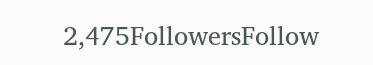2,475FollowersFollow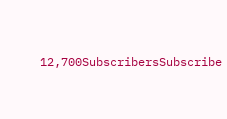12,700SubscribersSubscribe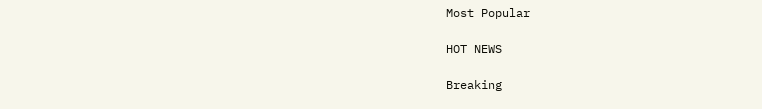Most Popular

HOT NEWS

Breaking